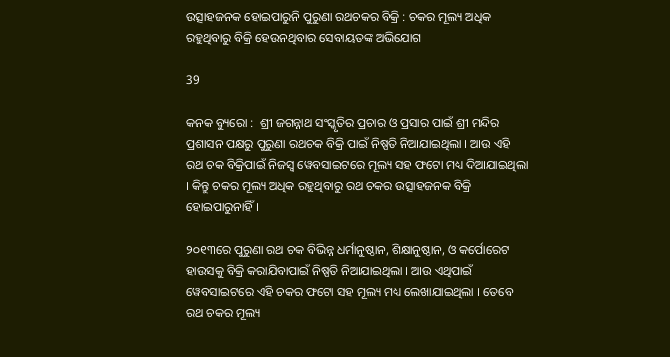ଉତ୍ସାହଜନକ ହୋଇପାରୁନି ପୁରୁଣା ରଥଚକର ବିକ୍ରି : ଚକର ମୂଲ୍ୟ ଅଧିକ ରହୁଥିବାରୁ ବିକ୍ରି ହେଉନଥିବାର ସେବାୟତଙ୍କ ଅଭିଯୋଗ

39

କନକ ବ୍ୟୁରୋ :  ଶ୍ରୀ ଜଗନ୍ନାଥ ସଂସ୍କୃତିର ପ୍ରଚାର ଓ ପ୍ରସାର ପାଇଁ ଶ୍ରୀ ମନ୍ଦିର ପ୍ରଶାସନ ପକ୍ଷରୁ ପୁରୁଣା ରଥଚକ ବିକ୍ରି ପାଇଁ ନିଷ୍ପତି ନିଆଯାଇଥିଲା । ଆଉ ଏହି ରଥ ଚକ ବିକ୍ରିପାଇଁ ନିଜସ୍ୱ ୱେବସାଇଟରେ ମୂଲ୍ୟ ସହ ଫଟୋ ମଧ୍ୟ ଦିଆଯାଇଥିଲା । କିନ୍ତୁ ଚକର ମୂଲ୍ୟ ଅଧିକ ରହୁଥିବାରୁ ରଥ ଚକର ଉତ୍ସାହଜନକ ବିକ୍ରି ହୋଇପାରୁନାହିଁ ।

୨୦୧୩ରେ ପୁରୁଣା ରଥ ଚକ ବିଭିନ୍ନ ଧର୍ମାନୁଷ୍ଠାନ, ଶିକ୍ଷାନୁଷ୍ଠାନ, ଓ କର୍ପୋରେଟ ହାଉସକୁ ବିକ୍ରି କରାଯିବାପାଇଁ ନିଷ୍ପତି ନିଆଯାଇଥିଲା । ଆଉ ଏଥିପାଇଁ ୱେବସାଇଟରେ ଏହି ଚକର ଫଟୋ ସହ ମୂଲ୍ୟ ମଧ୍ୟ ଲେଖାଯାଇଥିଲା । ତେବେ ରଥ ଚକର ମୂଲ୍ୟ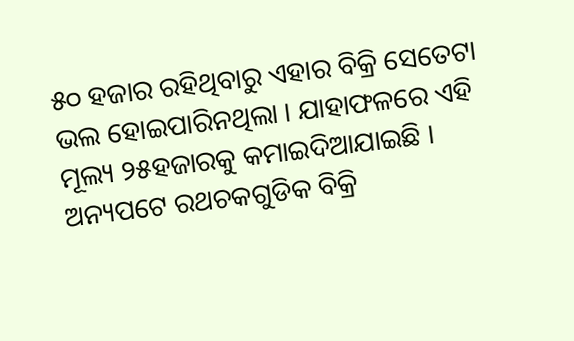୫୦ ହଜାର ରହିଥିବାରୁ ଏହାର ବିକ୍ରି ସେତେଟା ଭଲ ହୋଇପାରିନଥିଲା । ଯାହାଫଳରେ ଏହି ମୂଲ୍ୟ ୨୫ହଜାରକୁ କମାଇଦିଆଯାଇଛି । ଅନ୍ୟପଟେ ରଥଚକଗୁଡିକ ବିକ୍ରି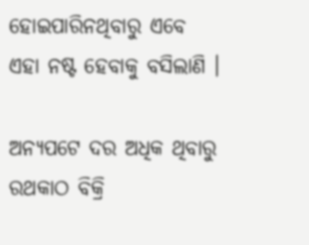ହୋଇପାରିନଥିବାରୁ ଏବେ ଏହା ନଷ୍ଟ ହେବାକୁ ବସିଲାଣି ।

ଅନ୍ୟପଟେ ଦର ଅଧିକ ଥିବାରୁ ରଥକାଠ ବିକ୍ରି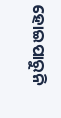ହୋଇପାରୁନି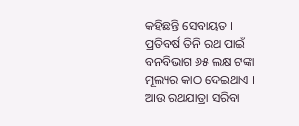କହିଛନ୍ତି ସେବାୟତ । ପ୍ରତିବର୍ଷ ତିନି ରଥ ପାଇଁ ବନବିଭାଗ ୬୫ ଲକ୍ଷ ଟଙ୍କା ମୂଲ୍ୟର କାଠ ଦେଇଥାଏ । ଆଉ ରଥଯାତ୍ରା ସରିବା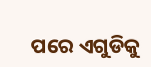ପରେ ଏଗୁଡିକୁ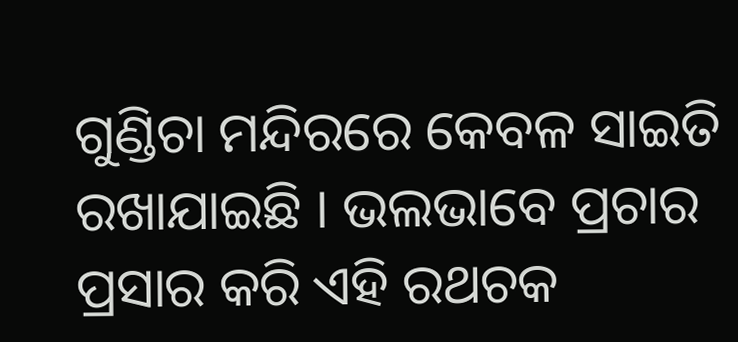ଗୁଣ୍ଡିଚା ମନ୍ଦିରରେ କେବଳ ସାଇତି ରଖାଯାଇଛି । ଭଲଭାବେ ପ୍ରଚାର ପ୍ରସାର କରି ଏହି ରଥଚକ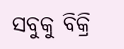ସବୁକୁ ବିକ୍ରି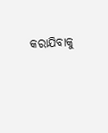କରାଯିବାକୁ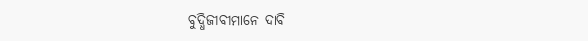ବୁଦ୍ଧିଜୀବୀମାନେ ଦାବି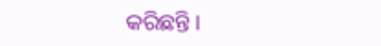କରିଛନ୍ତି ।